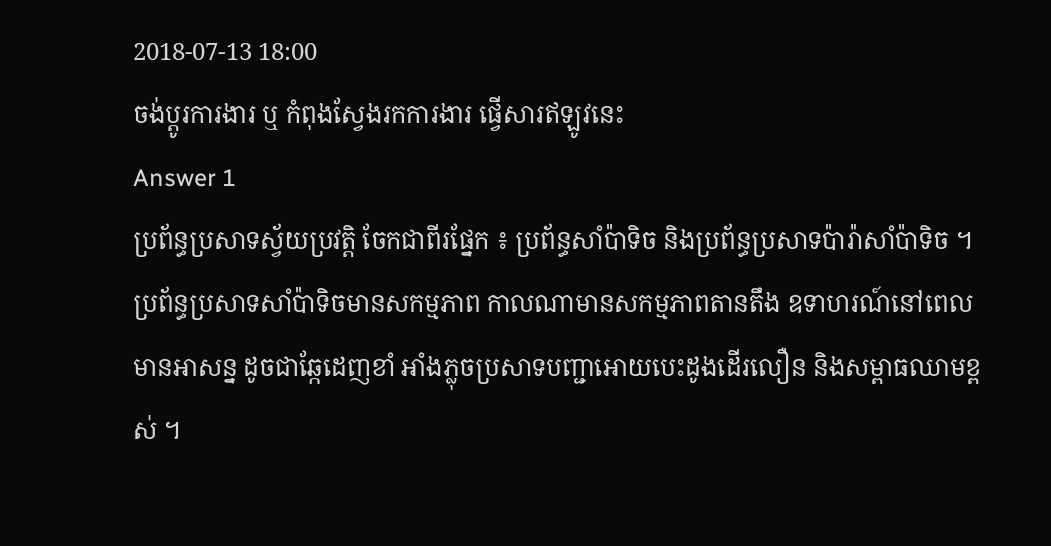2018-07-13 18:00
ចង់ប្តូរការងារ ឬ កំពុងស្វែងរកការងារ ផ្វើសារឥឡូវនេះ
Answer 1
ប្រព័ន្ធប្រសាទស្វ័យប្រវត្តិ ចែកជាពីរផ្នែក ៖ ប្រព័ន្ធសាំប៉ាទិច និងប្រព័ន្ធប្រសាទប៉ារ៉ាសាំប៉ាទិច ។ ប្រព័ន្ធប្រសាទសាំប៉ាទិចមានសកម្មភាព កាលណាមានសកម្មភាពតានតឹង ឧទាហរណ៍នៅពេលមានអាសន្ន ដូចជាឆ្កែដេញខាំ អាំងភ្លុចប្រសាទបញ្ជាអោយបេះដូងដើរលឿន និងសម្ពាធឈាមខ្ពស់ ។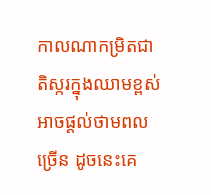កាលណាកម្រិតជាតិស្ករក្នុងឈាមខ្ពស់ អាចផ្ដល់ថាមពលច្រើន ដូចនេះគេ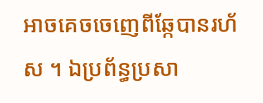អាចគេចចេញេពីឆ្កែបានរហ័ស ។ ឯប្រព័ន្ធប្រសា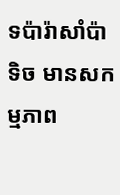ទប៉ារ៉ាសាំប៉ាទិច មានសកម្មភាព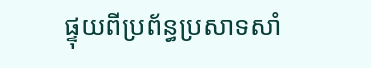ផ្ទុយពីប្រព័ន្ធប្រសាទសាំ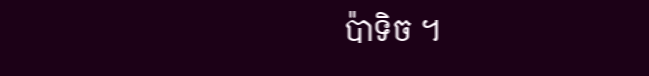ប៉ាទិច ។